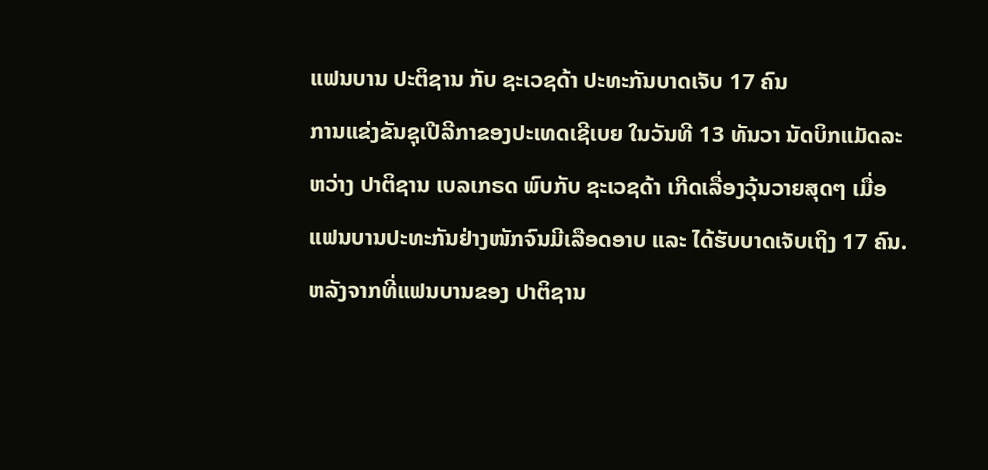ແຟນບານ ປະຕິຊານ ກັບ ຊະເວຊດ້າ ປະທະກັນບາດເຈັບ 17 ຄົນ
ການແຂ່ງຂັນຊຸເປີລີກາຂອງປະເທດເຊີເບຍ ໃນວັນທີ 13 ທັນວາ ນັດບິກແມັດລະຫວ່າງ ປາຕິຊານ ເບລເກຣດ ພົບກັບ ຊະເວຊດ້າ ເກີດເລື່ອງວຸ້ນວາຍສຸດໆ ເມື່ອແຟນບານປະທະກັນຢ່າງໜັກຈົນມີເລືອດອາບ ແລະ ໄດ້ຮັບບາດເຈັບເຖິງ 17 ຄົນ.
ຫລັງຈາກທີ່ແຟນບານຂອງ ປາຕິຊານ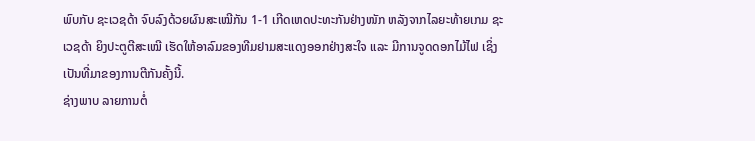ພົບກັບ ຊະເວຊດ້າ ຈົບລົງດ້ວຍຜົນສະເໝີກັນ 1-1 ເກີດເຫດປະທະກັນຢ່າງໜັກ ຫລັງຈາກໄລຍະທ້າຍເກມ ຊະເວຊດ້າ ຍິງປະຕູຕີສະເໝີ ເຮັດໃຫ້ອາລົມຂອງທີມຢາມສະແດງອອກຢ່າງສະໃຈ ແລະ ມີການຈູດດອກໄມ້ໄຟ ເຊິ່ງເປັນທີ່ມາຂອງການຕີກັນຄັ້ງນີ້.
ຊ່າງພາບ ລາຍການຕໍ່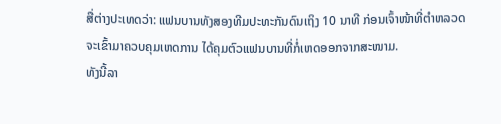ສື່ຕ່າງປະເທດວ່າ: ແຟນບານທັງສອງທີມປະທະກັນດົນເຖິງ 10 ນາທີ ກ່ອນເຈົ້າໜ້າທີ່ຕຳຫລວດຈະເຂົ້າມາຄວບຄຸມເຫດການ ໄດ້ຄຸມຕົວແຟນບານທີ່ກໍ່ເຫດອອກຈາກສະໜາມ.
ທັງນີ້ລາ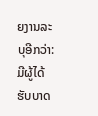ຍງານລະບຸອີກວ່າ: ມີຜູ້ໄດ້ຮັບບາດ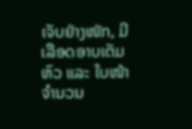ເຈັບຢ່າງໜັກ, ມີເລືອດອາບເຕັມຫົວ ແລະ ໃບໜ້າ ຈຳນວນ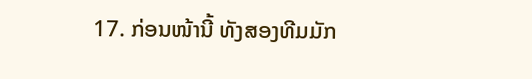17. ກ່ອນໜ້ານີ້ ທັງສອງທີມມັກ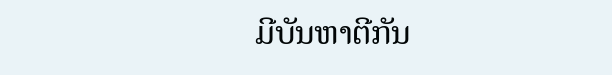ມີບັນຫາຕີກັນ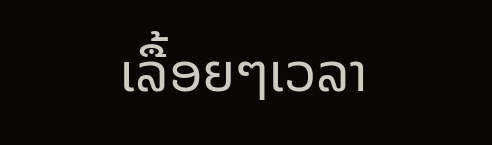ເລື້ອຍໆເວລາ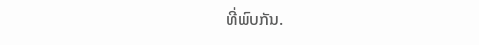ທີ່ພົບກັນ.